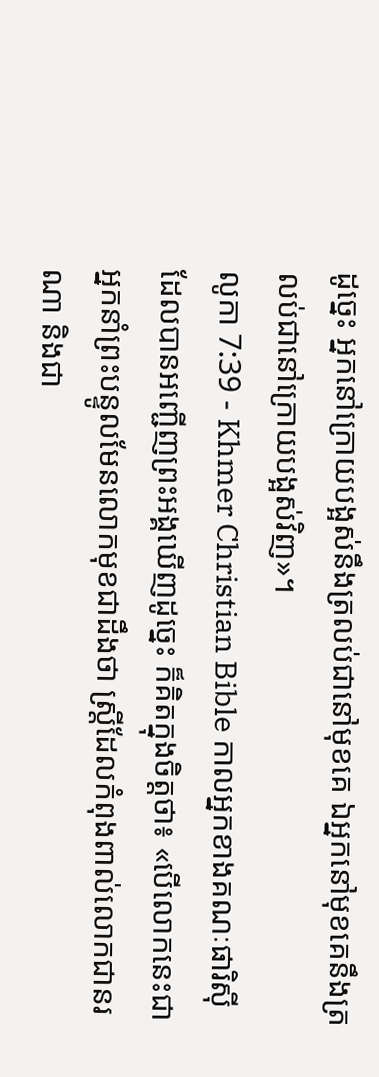ដូច្នេះ អ្នកនៅក្រោយបង្អស់នឹងត្រលប់ជានៅមុខគេ ឯអ្នកនៅមុខគេនឹងត្រលប់ជានៅក្រោយបង្អស់វិញ»។
លូកា 7:39 - Khmer Christian Bible កាលអ្នកខាងគណៈផារិស៊ីដែលបានអញ្ជើញព្រះអង្គឃើញដូច្នេះ ក៏គិតក្នុងចិត្ដថា៖ «បើលោកនេះជាអ្នកនាំព្រះបន្ទូលមែនលោកមុខជាដឹងថា ស្ដ្រីដែលកំពុងពាល់លោកជានរណា និងជា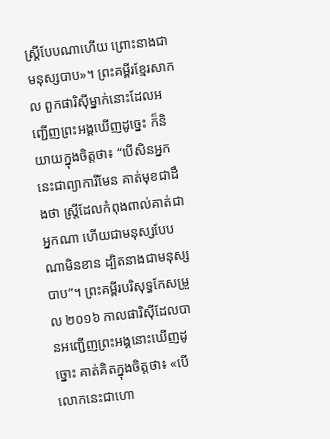ស្ដ្រីបែបណាហើយ ព្រោះនាងជាមនុស្សបាប»។ ព្រះគម្ពីរខ្មែរសាកល ពួកផារិស៊ីម្នាក់នោះដែលអញ្ជើញព្រះអង្គឃើញដូច្នេះ ក៏និយាយក្នុងចិត្តថា៖ “បើសិនអ្នកនេះជាព្យាការីមែន គាត់មុខជាដឹងថា ស្ត្រីដែលកំពុងពាល់គាត់ជាអ្នកណា ហើយជាមនុស្សបែបណាមិនខាន ដ្បិតនាងជាមនុស្សបាប”។ ព្រះគម្ពីរបរិសុទ្ធកែសម្រួល ២០១៦ កាលផារិស៊ីដែលបានអញ្ជើញព្រះអង្គនោះឃើញដូច្នោះ គាត់គិតក្នុងចិត្តថា៖ «បើលោកនេះជាហោ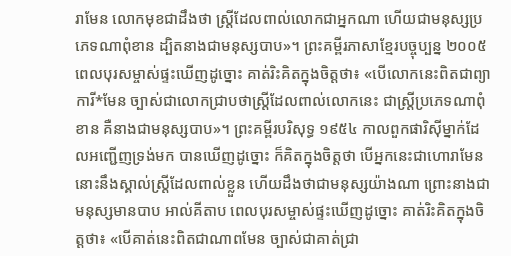រាមែន លោកមុខជាដឹងថា ស្ត្រីដែលពាល់លោកជាអ្នកណា ហើយជាមនុស្សប្រភេទណាពុំខាន ដ្បិតនាងជាមនុស្សបាប»។ ព្រះគម្ពីរភាសាខ្មែរបច្ចុប្បន្ន ២០០៥ ពេលបុរសម្ចាស់ផ្ទះឃើញដូច្នោះ គាត់រិះគិតក្នុងចិត្តថា៖ «បើលោកនេះពិតជាព្យាការី*មែន ច្បាស់ជាលោកជ្រាបថាស្ត្រីដែលពាល់លោកនេះ ជាស្ត្រីប្រភេទណាពុំខាន គឺនាងជាមនុស្សបាប»។ ព្រះគម្ពីរបរិសុទ្ធ ១៩៥៤ កាលពួកផារិស៊ីម្នាក់ដែលអញ្ជើញទ្រង់មក បានឃើញដូច្នោះ ក៏គិតក្នុងចិត្តថា បើអ្នកនេះជាហោរាមែន នោះនឹងស្គាល់ស្ត្រីដែលពាល់ខ្លួន ហើយដឹងថាជាមនុស្សយ៉ាងណា ព្រោះនាងជាមនុស្សមានបាប អាល់គីតាប ពេលបុរសម្ចាស់ផ្ទះឃើញដូច្នោះ គាត់រិះគិតក្នុងចិត្ដថា៖ «បើគាត់នេះពិតជាណាពមែន ច្បាស់ជាគាត់ជ្រា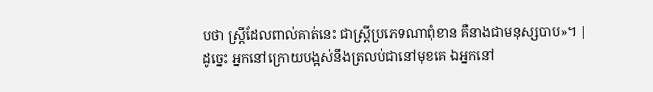បថា ស្ដ្រីដែលពាល់គាត់នេះ ជាស្ដ្រីប្រភេទណាពុំខាន គឺនាងជាមនុស្សបាប»។ |
ដូច្នេះ អ្នកនៅក្រោយបង្អស់នឹងត្រលប់ជានៅមុខគេ ឯអ្នកនៅ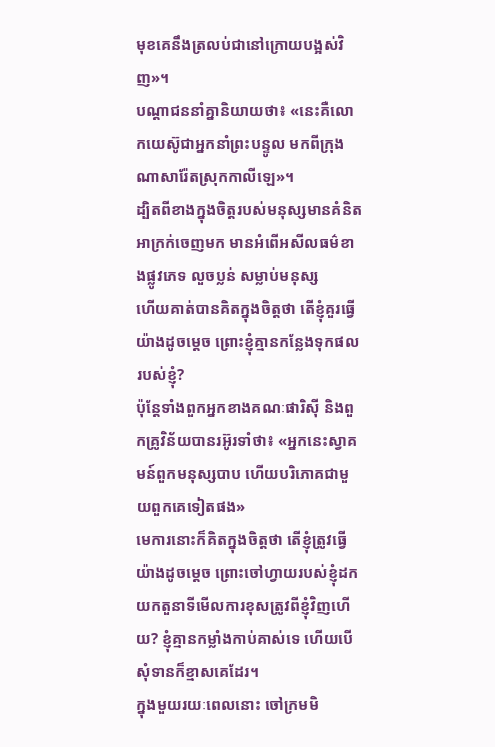មុខគេនឹងត្រលប់ជានៅក្រោយបង្អស់វិញ»។
បណ្ដាជននាំគ្នានិយាយថា៖ «នេះគឺលោកយេស៊ូជាអ្នកនាំព្រះបន្ទូល មកពីក្រុងណាសារ៉ែតស្រុកកាលីឡេ»។
ដ្បិតពីខាងក្នុងចិត្ដរបស់មនុស្សមានគំនិតអាក្រក់ចេញមក មានអំពើអសីលធម៌ខាងផ្លូវភេទ លួចប្លន់ សម្លាប់មនុស្ស
ហើយគាត់បានគិតក្នុងចិត្ដថា តើខ្ញុំគួរធ្វើយ៉ាងដូចម្ដេច ព្រោះខ្ញុំគ្មានកន្លែងទុកផលរបស់ខ្ញុំ?
ប៉ុន្ដែទាំងពួកអ្នកខាងគណៈផារិស៊ី និងពួកគ្រូវិន័យបានរអ៊ូរទាំថា៖ «អ្នកនេះស្វាគមន៍ពួកមនុស្សបាប ហើយបរិភោគជាមួយពួកគេទៀតផង»
មេការនោះក៏គិតក្នុងចិត្ដថា តើខ្ញុំត្រូវធ្វើយ៉ាងដូចម្ដេច ព្រោះចៅហ្វាយរបស់ខ្ញុំដកយកតួនាទីមើលការខុសត្រូវពីខ្ញុំវិញហើយ? ខ្ញុំគ្មានកម្លាំងកាប់គាស់ទេ ហើយបើសុំទានក៏ខ្មាសគេដែរ។
ក្នុងមួយរយៈពេលនោះ ចៅក្រមមិ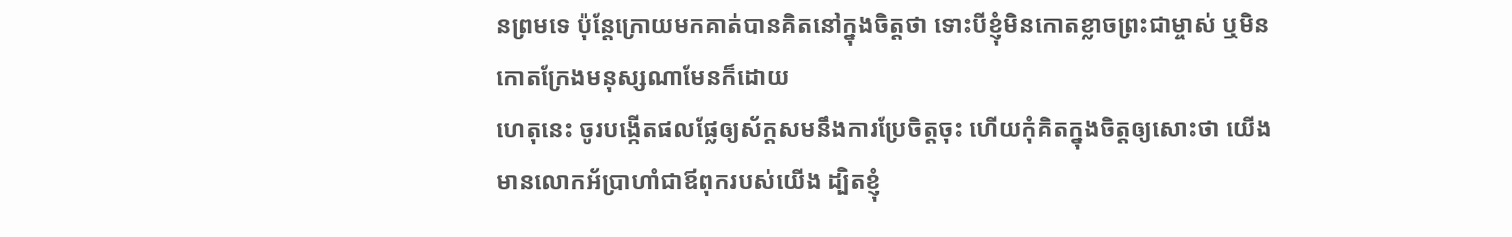នព្រមទេ ប៉ុន្ដែក្រោយមកគាត់បានគិតនៅក្នុងចិត្ដថា ទោះបីខ្ញុំមិនកោតខ្លាចព្រះជាម្ចាស់ ឬមិនកោតក្រែងមនុស្សណាមែនក៏ដោយ
ហេតុនេះ ចូរបង្កើតផលផ្លែឲ្យស័ក្ដសមនឹងការប្រែចិត្ដចុះ ហើយកុំគិតក្នុងចិត្ដឲ្យសោះថា យើងមានលោកអ័ប្រាហាំជាឪពុករបស់យើង ដ្បិតខ្ញុំ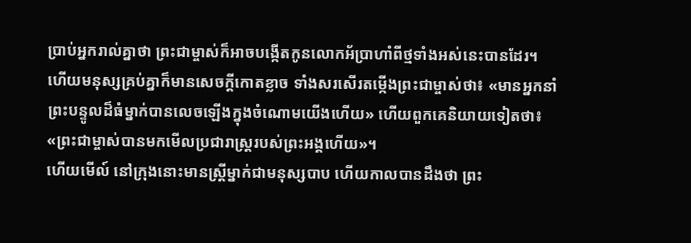ប្រាប់អ្នករាល់គ្នាថា ព្រះជាម្ចាស់ក៏អាចបង្កើតកូនលោកអ័ប្រាហាំពីថ្មទាំងអស់នេះបានដែរ។
ហើយមនុស្សគ្រប់គ្នាក៏មានសេចក្ដីកោតខ្លាច ទាំងសរសើរតម្កើងព្រះជាម្ចាស់ថា៖ «មានអ្នកនាំព្រះបន្ទូលដ៏ធំម្នាក់បានលេចឡើងក្នុងចំណោមយើងហើយ» ហើយពួកគេនិយាយទៀតថា៖ «ព្រះជាម្ចាស់បានមកមើលប្រជារាស្ដ្ររបស់ព្រះអង្គហើយ»។
ហើយមើល៍ នៅក្រុងនោះមានស្ដ្រីម្នាក់ជាមនុស្សបាប ហើយកាលបានដឹងថា ព្រះ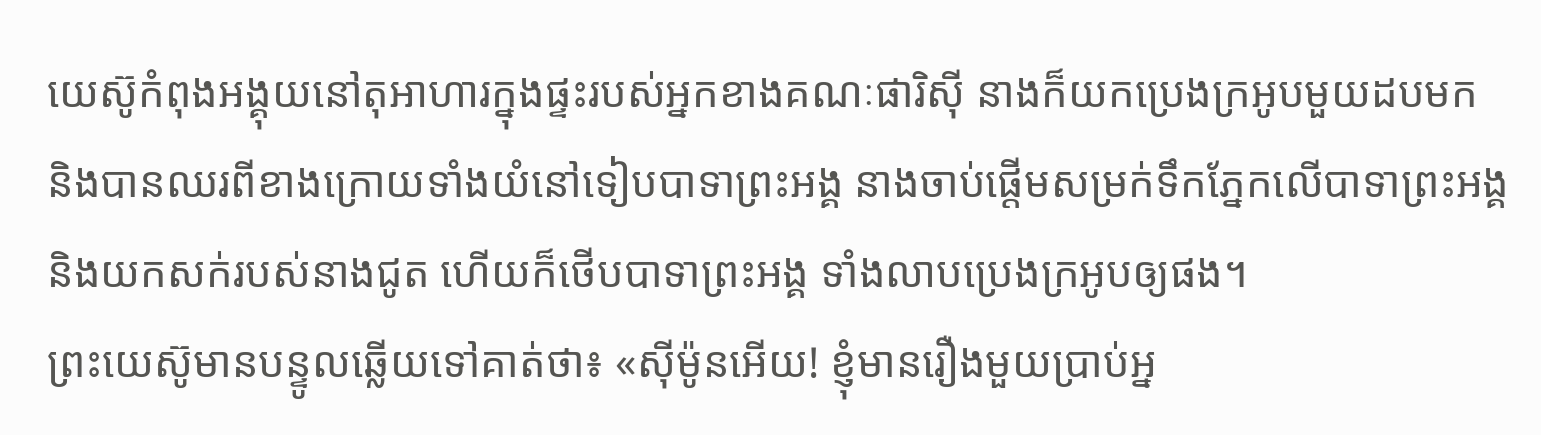យេស៊ូកំពុងអង្គុយនៅតុអាហារក្នុងផ្ទះរបស់អ្នកខាងគណៈផារិស៊ី នាងក៏យកប្រេងក្រអូបមួយដបមក
និងបានឈរពីខាងក្រោយទាំងយំនៅទៀបបាទាព្រះអង្គ នាងចាប់ផ្ដើមសម្រក់ទឹកភ្នែកលើបាទាព្រះអង្គ និងយកសក់របស់នាងជូត ហើយក៏ថើបបាទាព្រះអង្គ ទាំងលាបប្រេងក្រអូបឲ្យផង។
ព្រះយេស៊ូមានបន្ទូលឆ្លើយទៅគាត់ថា៖ «ស៊ីម៉ូនអើយ! ខ្ញុំមានរឿងមួយប្រាប់អ្ន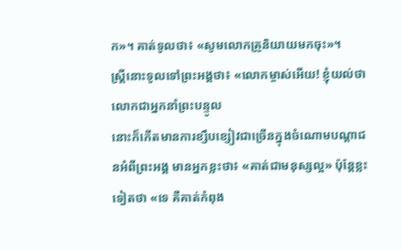ក»។ គាត់ទូលថា៖ «សូមលោកគ្រូនិយាយមកចុះ»។
ស្ត្រីនោះទូលទៅព្រះអង្គថា៖ «លោកម្ចាស់អើយ! ខ្ញុំយល់ថា លោកជាអ្នកនាំព្រះបន្ទូល
នោះក៏កើតមានការខ្សឹបខ្សៀវជាច្រើនក្នុងចំណោមបណ្តាជនអំពីព្រះអង្គ មានអ្នកខ្លះថា៖ «គាត់ជាមនុស្សល្អ» ប៉ុន្ដែខ្លះទៀតថា «ទេ គឺគាត់កំពុង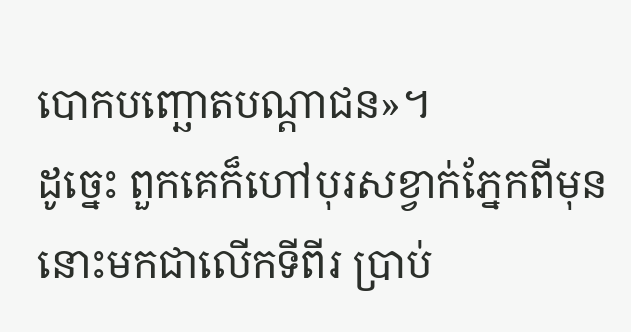បោកបញ្ឆោតបណ្តាជន»។
ដូច្នេះ ពួកគេក៏ហៅបុរសខ្វាក់ភ្នែកពីមុននោះមកជាលើកទីពីរ ប្រាប់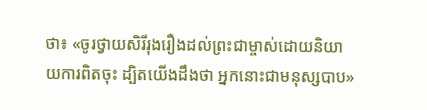ថា៖ «ចូរថ្វាយសិរីរុងរឿងដល់ព្រះជាម្ចាស់ដោយនិយាយការពិតចុះ ដ្បិតយើងដឹងថា អ្នកនោះជាមនុស្សបាប»